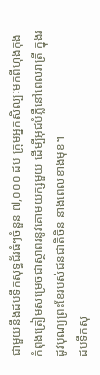ជាមួយនឹងដបទឹកសុទ្ធជ័រធំៗចំនួន ៧,០០០ ដប ក្រុមអ្នកសិល្បៈមកពីហុងកុង កំពុងត្រៀមសម្រេចជាស្ថាពរនូវគោមយក្សមួយ ដើម្បីអុជបំភ្លឺនៅពេលរាត្រី ក្នុងរដូវបុណ្យព្រះខែរបស់ជនជាតិចិន នាងពេលខាងមុខ។
ដបទឹកសុ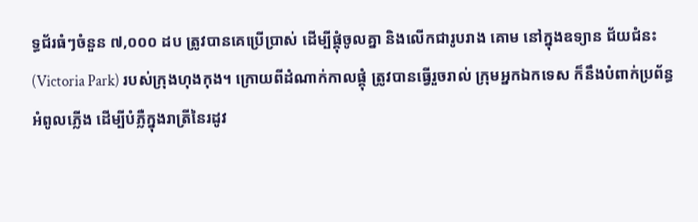ទ្ធជ័រធំៗចំនួន ៧,០០០ ដប ត្រូវបានគេប្រើប្រាស់ ដើម្បីផ្គុំចូលគ្នា និងលើកជារូបរាង គោម នៅក្នុងឧទ្យាន ជ័យជំនះ (Victoria Park) របស់ក្រុងហុងកុង។ ក្រោយពីដំណាក់កាលផ្គុំ ត្រូវបានធ្វើរួចរាល់ ក្រុមអ្នកឯកទេស ក៏នឹងបំពាក់ប្រព័ន្ធអំពូលភ្លើង ដើម្បីបំភ្លឺក្នុងរាត្រីនៃរដូវ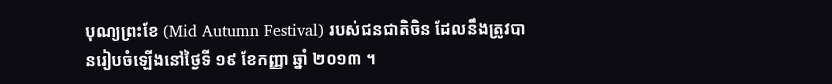បុណ្យព្រះខែ (Mid Autumn Festival) របស់ជនជាតិចិន ដែលនឹងត្រូវបានរៀបចំឡើងនៅថ្ងៃទី ១៩ ខែកញ្ញា ឆ្នាំ ២០១៣ ។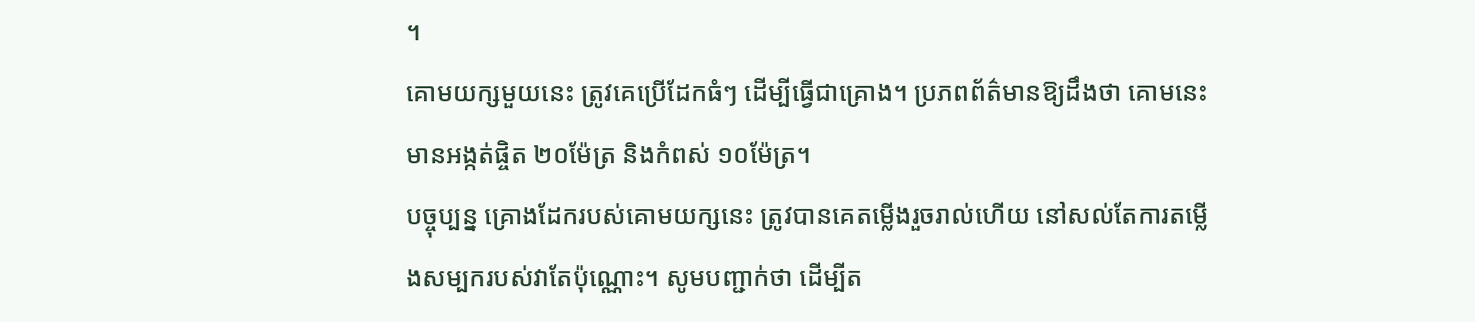។
គោមយក្សមួយនេះ ត្រូវគេប្រើដែកធំៗ ដើម្បីធ្វើជាគ្រោង។ ប្រភពព័ត៌មានឱ្យដឹងថា គោមនេះ មានអង្កត់ផ្ចិត ២០ម៉ែត្រ និងកំពស់ ១០ម៉ែត្រ។
បច្ចុប្បន្ន គ្រោងដែករបស់គោមយក្សនេះ ត្រូវបានគេតម្លើងរួចរាល់ហើយ នៅសល់តែការតម្លើងសម្បករបស់វាតែប៉ុណ្ណោះ។ សូមបញ្ជាក់ថា ដើម្បីត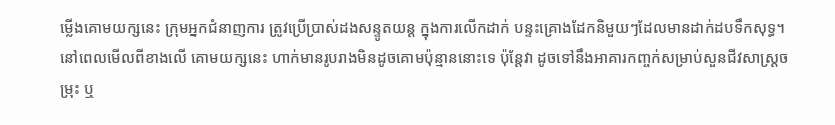ម្លើងគោមយក្សនេះ ក្រុមអ្នកជំនាញការ ត្រូវប្រើប្រាស់ដងសន្ទូតយន្ដ ក្នុងការលើកដាក់ បន្ទះគ្រោងដែកនិមួយៗដែលមានដាក់ដបទឹកសុទ្ធ។
នៅពេលមើលពីខាងលើ គោមយក្សនេះ ហាក់មានរូបរាងមិនដូចគោមប៉ុន្មាននោះទេ ប៉ុន្ដែវា ដូចទៅនឹងអាគារកញ្ចក់សម្រាប់សួនជីវសាស្ដ្រចម្រុះ ឬ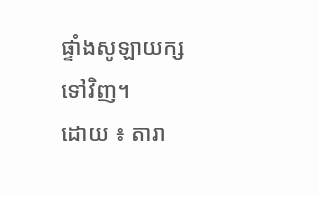ផ្ទាំងសូឡាយក្ស ទៅវិញ។
ដោយ ៖ តារា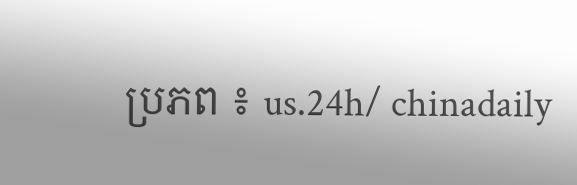ប្រភព ៖ us.24h/ chinadaily